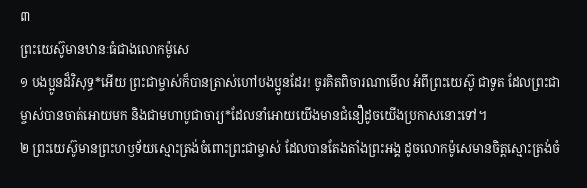៣
ព្រះយេស៊ូមានឋានៈធំជាងលោកម៉ូសេ
១ បងប្អូនដ៏វិសុទ្ធ*អើយ ព្រះជាម្ចាស់ក៏បានត្រាស់ហៅបងប្អូនដែរ! ចូរគិតពិចារណាមើល អំពីព្រះយេស៊ូ ជាទូត ដែលព្រះជាម្ចាស់បានចាត់អោយមក និងជាមហាបូជាចារ្យ*ដែលនាំអោយយើងមានជំនឿដូចយើងប្រកាសនោះទៅ។
២ ព្រះយេស៊ូមានព្រះហឫទ័យស្មោះត្រង់ចំពោះព្រះជាម្ចាស់ ដែលបានតែងតាំងព្រះអង្គ ដូចលោកម៉ូសេមានចិត្តស្មោះត្រង់ចំ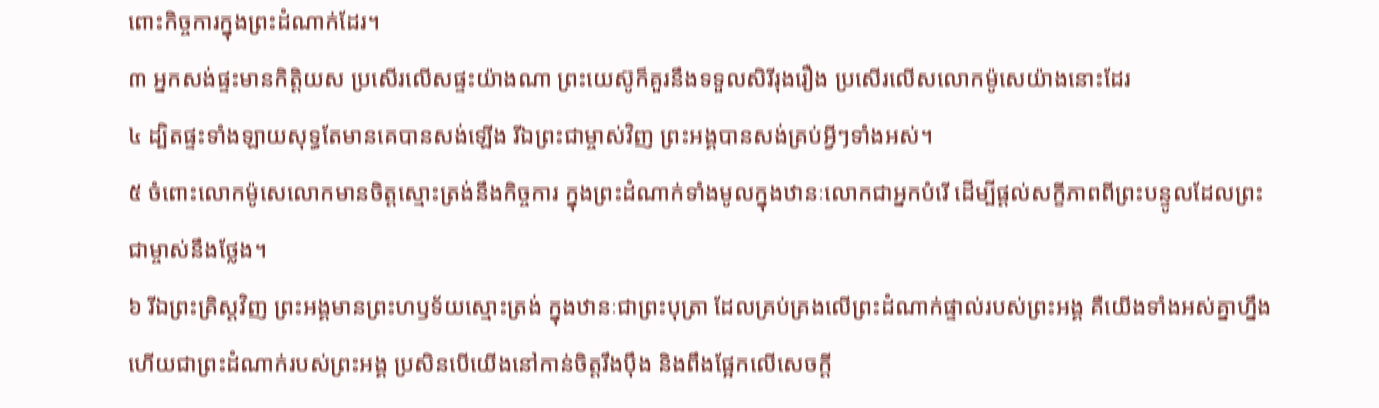ពោះកិច្ចការក្នុងព្រះដំណាក់ដែរ។
៣ អ្នកសង់ផ្ទះមានកិត្តិយស ប្រសើរលើសផ្ទះយ៉ាងណា ព្រះយេស៊ូក៏គួរនឹងទទួលសិរីរុងរឿង ប្រសើរលើសលោកម៉ូសេយ៉ាងនោះដែរ
៤ ដ្បិតផ្ទះទាំងឡាយសុទ្ធតែមានគេបានសង់ឡើង រីឯព្រះជាម្ចាស់វិញ ព្រះអង្គបានសង់គ្រប់អ្វីៗទាំងអស់។
៥ ចំពោះលោកម៉ូសេលោកមានចិត្តស្មោះត្រង់នឹងកិច្ចការ ក្នុងព្រះដំណាក់ទាំងមូលក្នុងឋានៈលោកជាអ្នកបំរើ ដើម្បីផ្ដល់សក្ខីភាពពីព្រះបន្ទូលដែលព្រះជាម្ចាស់នឹងថ្លែង។
៦ រីឯព្រះគ្រិស្ដវិញ ព្រះអង្គមានព្រះហឫទ័យស្មោះត្រង់ ក្នុងឋានៈជាព្រះបុត្រា ដែលគ្រប់គ្រងលើព្រះដំណាក់ផ្ទាល់របស់ព្រះអង្គ គឺយើងទាំងអស់គ្នាហ្នឹងហើយជាព្រះដំណាក់របស់ព្រះអង្គ ប្រសិនបើយើងនៅកាន់ចិត្តរឹងប៉ឹង និងពឹងផ្អែកលើសេចក្ដី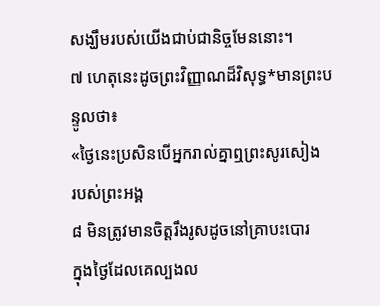សង្ឃឹមរបស់យើងជាប់ជានិច្ចមែននោះ។
៧ ហេតុនេះដូចព្រះវិញ្ញាណដ៏វិសុទ្ធ*មានព្រះបន្ទូលថា៖
«ថ្ងៃនេះប្រសិនបើអ្នករាល់គ្នាឮព្រះសូរសៀង
របស់ព្រះអង្គ
៨ មិនត្រូវមានចិត្តរឹងរូសដូចនៅគ្រាបះបោរ
ក្នុងថ្ងៃដែលគេល្បងល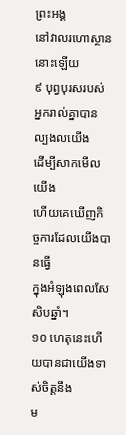ព្រះអង្គ
នៅវាលរហោស្ថាននោះឡើយ
៩ បុព្វបុរសរបស់អ្នករាល់គ្នាបានល្បងលយើង
ដើម្បីសាកមើលយើង
ហើយគេឃើញកិច្ចការដែលយើងបានធ្វើ
ក្នុងអំឡុងពេលសែសិបឆ្នាំ។
១០ ហេតុនេះហើយបានជាយើងទាស់ចិត្តនឹង
ម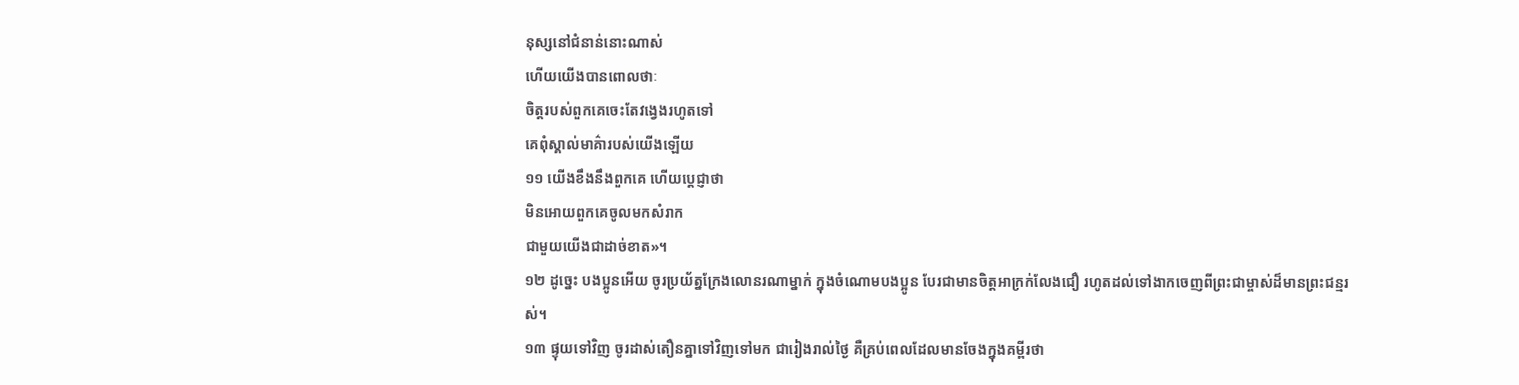នុស្សនៅជំនាន់នោះណាស់
ហើយយើងបានពោលថាៈ
ចិត្តរបស់ពួកគេចេះតែវង្វេងរហូតទៅ
គេពុំស្គាល់មាគ៌ារបស់យើងឡើយ
១១ យើងខឹងនឹងពួកគេ ហើយប្ដេជ្ញាថា
មិនអោយពួកគេចូលមកសំរាក
ជាមួយយើងជាដាច់ខាត»។
១២ ដូច្នេះ បងប្អូនអើយ ចូរប្រយ័ត្នក្រែងលោនរណាម្នាក់ ក្នុងចំណោមបងប្អូន បែរជាមានចិត្តអាក្រក់លែងជឿ រហូតដល់ទៅងាកចេញពីព្រះជាម្ចាស់ដ៏មានព្រះជន្មរស់។
១៣ ផ្ទុយទៅវិញ ចូរដាស់តឿនគ្នាទៅវិញទៅមក ជារៀងរាល់ថ្ងៃ គឺគ្រប់ពេលដែលមានចែងក្នុងគម្ពីរថា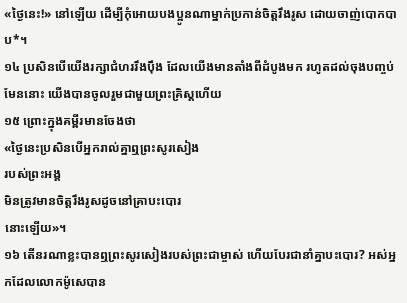«ថ្ងៃនេះ!» នៅឡើយ ដើម្បីកុំអោយបងប្អូនណាម្នាក់ប្រកាន់ចិត្តរឹងរូស ដោយចាញ់បោកបាប*។
១៤ ប្រសិនបើយើងរក្សាជំហររឹងប៉ឹង ដែលយើងមានតាំងពីដំបូងមក រហូតដល់ចុងបញ្ចប់មែននោះ យើងបានចូលរួមជាមួយព្រះគ្រិស្ដហើយ
១៥ ព្រោះក្នុងគម្ពីរមានចែងថា
«ថ្ងៃនេះប្រសិនបើអ្នករាល់គ្នាឮព្រះសូរសៀង
របស់ព្រះអង្គ
មិនត្រូវមានចិត្តរឹងរូសដូចនៅគ្រាបះបោរ
នោះឡើយ»។
១៦ តើនរណាខ្លះបានឮព្រះសូរសៀងរបស់ព្រះជាម្ចាស់ ហើយបែរជានាំគ្នាបះបោរ? អស់អ្នកដែលលោកម៉ូសេបាន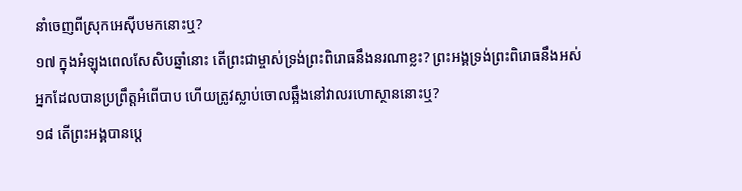នាំចេញពីស្រុកអេស៊ីបមកនោះឬ?
១៧ ក្នុងអំឡុងពេលសែសិបឆ្នាំនោះ តើព្រះជាម្ចាស់ទ្រង់ព្រះពិរោធនឹងនរណាខ្លះ? ព្រះអង្គទ្រង់ព្រះពិរោធនឹងអស់អ្នកដែលបានប្រព្រឹត្តអំពើបាប ហើយត្រូវស្លាប់ចោលឆ្អឹងនៅវាលរហោស្ថាននោះឬ?
១៨ តើព្រះអង្គបានប្ដេ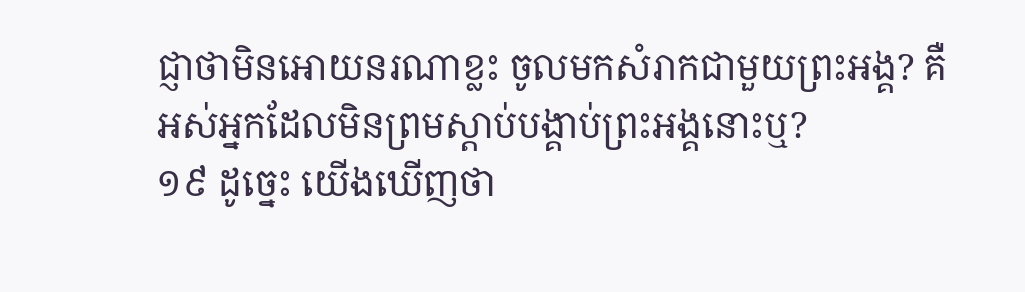ជ្ញាថាមិនអោយនរណាខ្លះ ចូលមកសំរាកជាមួយព្រះអង្គ? គឺអស់អ្នកដែលមិនព្រមស្ដាប់បង្គាប់ព្រះអង្គនោះឬ?
១៩ ដូច្នេះ យើងឃើញថា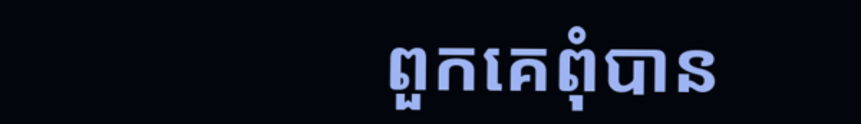ពួកគេពុំបាន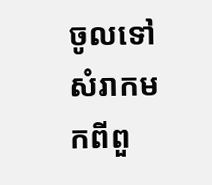ចូលទៅសំរាកមកពីពួ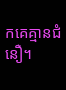កគេគ្មានជំនឿ។